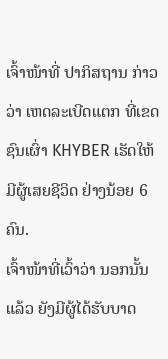ເຈົ້າໜ້າທີ່ ປາກິສຖານ ກ່າວວ່າ ເຫດລະເບີດແຕກ ທີ່ເຂດຊົນເຜົ່າ KHYBER ເຮັດໃຫ້ມີຜູ້ເສຍຊີວິດ ຢ່າງນ້ອຍ 6 ຄົນ.
ເຈົ້າໜ້າທີ່ເວົ້າວ່າ ນອກນັ້ນແລ້ວ ຍັງມີຜູ້ໄດ້ຮັບບາດ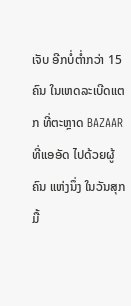ເຈັບ ອີກບໍ່ຕໍ່າກວ່າ 15 ຄົນ ໃນເຫດລະເບີດແຕກ ທີ່ຕະຫຼາດ BAZAAR ທີ່ແອອັດ ໄປດ້ວຍຜູ້ຄົນ ແຫ່ງນຶ່ງ ໃນວັນສຸກມື້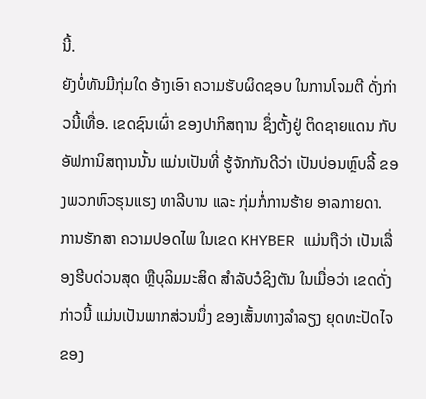ນີ້.
ຍັງບໍ່ທັນມີກຸ່ມໃດ ອ້າງເອົາ ຄວາມຮັບຜິດຊອບ ໃນການໂຈມຕີ ດັ່ງກ່າວນີ້ເທື່ອ. ເຂດຊົນເຜົ່າ ຂອງປາກິສຖານ ຊຶ່ງຕັ້ງຢູ່ ຕິດຊາຍແດນ ກັບອັຟການິສຖານນັ້ນ ແມ່ນເປັນທີ່ ຮູ້ຈັກກັນດີວ່າ ເປັນບ່ອນຫຼົບລີ້ ຂອງພວກຫົວຮຸນແຮງ ທາລີບານ ແລະ ກຸ່ມກໍ່ການຮ້າຍ ອາລກາຍດາ.
ການຮັກສາ ຄວາມປອດໄພ ໃນເຂດ KHYBER ແມ່ນຖືວ່າ ເປັນເລື່ອງຮີບດ່ວນສຸດ ຫຼືບຸລິມມະສິດ ສຳລັບວໍຊິງຕັນ ໃນເມື່ອວ່າ ເຂດດັ່ງກ່າວນີ້ ແມ່ນເປັນພາກສ່ວນນຶ່ງ ຂອງເສັ້ນທາງລຳລຽງ ຍຸດທະປັດໄຈ ຂອງ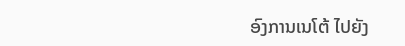ອົງການເນໂຕ້ ໄປຍັງ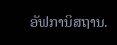ອັຟການິສຖານ.